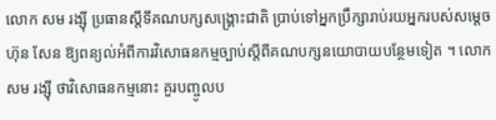លោក សម រង្ស៊ី ប្រធានស្ដីទីគណបក្សសង្គ្រោះជាតិ ប្រាប់ទៅអ្នកប្រឹក្សារាប់រយអ្នករបស់សម្ដេច ហ៊ុន សែន ឱ្យពន្យល់អំពីការវិសោធនកម្មច្បាប់ស្ដីពីគណបក្សនយោបាយបន្ថែមទៀត ។ លោក សម រង្ស៊ី ថាវិសោធនកម្មនោះ គួរបញ្ចូលប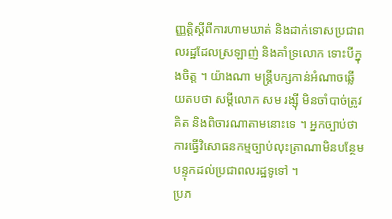ញ្ញត្តិស្ដីពីការហាមឃាត់ និងដាក់ទោសប្រជាពលរដ្ឋដែលស្រឡាញ់ និងគាំទ្រលោក ទោះបីក្នុងចិត្ត ។ យ៉ាងណា មន្ត្រីបក្សកាន់អំណាចឆ្លើយតបថា សម្ដីលោក សម រង្ស៊ី មិនចាំបាច់ត្រូវគិត និងពិចារណាតាមនោះទេ ។ អ្នកច្បាប់ថា ការធ្វើវិសោធនកម្មច្បាប់លុះត្រាណាមិនបន្ថែមបន្ទុកដល់ប្រជាពលរដ្ឋទូទៅ ។
ប្រភ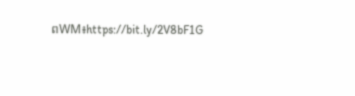ពWM៖https://bit.ly/2V8bF1G